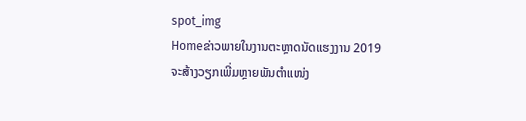spot_img
Homeຂ່າວພາຍໃນງານຕະຫຼາດນັດແຮງງານ 2019 ຈະສ້າງວຽກເພີ່ມຫຼາຍພັນຕຳແໜ່ງ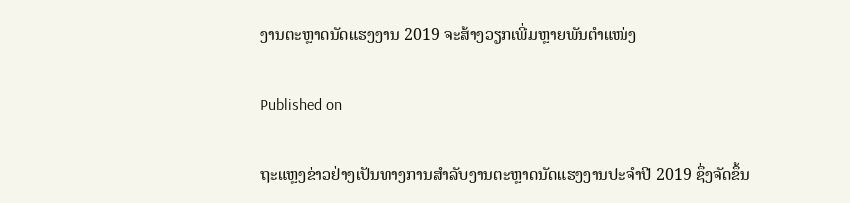ງານຕະຫຼາດນັດແຮງງານ 2019 ຈະສ້າງວຽກເພີ່ມຫຼາຍພັນຕຳແໜ່ງ

Published on

ຖະແຫຼງຂ່າວຢ່າງເປັນທາງການສຳລັບງານຕະຫຼາດນັດແຮງງານປະຈຳປີ 2019 ຊຶ່ງຈັດຂຶ້ນ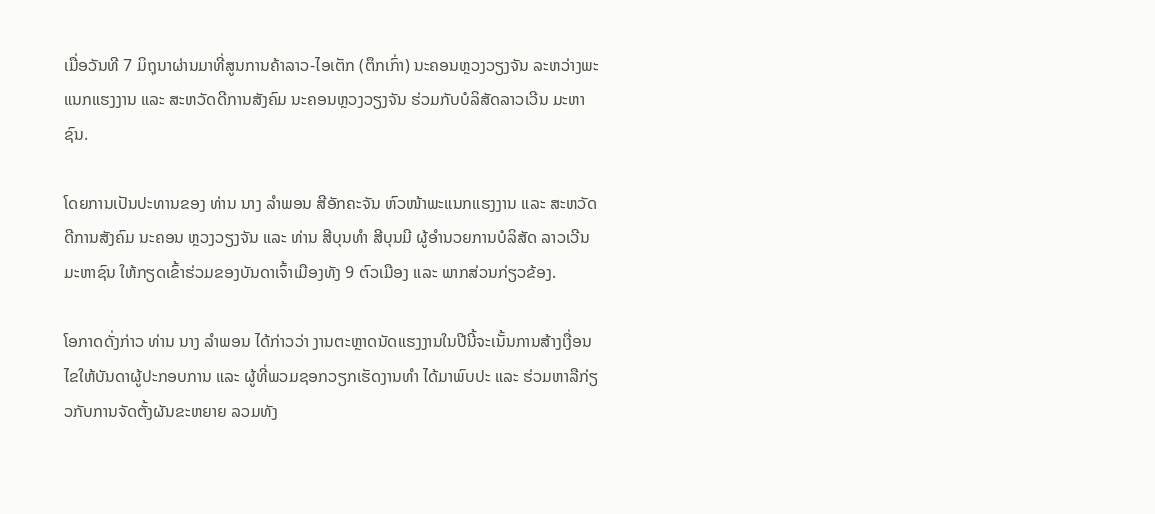ເມື່ອວັນທີ 7 ມິຖຸນາຜ່ານມາທີ່ສູນການຄ້າລາວ-ໄອເຕັກ (ຕຶກເກົ່າ) ນະຄອນຫຼວງວຽງຈັນ ລະຫວ່າງພະແນກແຮງງານ ແລະ ສະຫວັດດີການສັງຄົມ ນະຄອນຫຼວງວຽງຈັນ ຮ່ວມກັບບໍລິສັດລາວເວີນ ມະຫາຊົນ.

ໂດຍການເປັນປະທານຂອງ ທ່ານ ນາງ ລຳພອນ ສີອັກຄະຈັນ ຫົວໜ້າພະແນກແຮງງານ ແລະ ສະຫວັດດີການສັງຄົມ ນະຄອນ ຫຼວງວຽງຈັນ ແລະ ທ່ານ ສີບຸນທຳ ສີບຸນມີ ຜູ້ອຳນວຍການບໍລິສັດ ລາວເວີນ ມະຫາຊົນ ໃຫ້ກຽດເຂົ້າຮ່ວມຂອງບັນດາເຈົ້າເມືອງທັງ 9 ຕົວເມືອງ ແລະ ພາກສ່ວນກ່ຽວຂ້ອງ.

ໂອກາດດັ່ງກ່າວ ທ່ານ ນາງ ລຳພອນ ໄດ້ກ່າວວ່າ ງານຕະຫຼາດນັດແຮງງານໃນປີນີ້ຈະເນັ້ນການສ້າງເງື່ອນໄຂໃຫ້ບັນດາຜູ້ປະກອບການ ແລະ ຜູ້ທີ່ພວມຊອກວຽກເຮັດງານທຳ ໄດ້ມາພົບປະ ແລະ ຮ່ວມຫາລືກ່ຽວກັບການຈັດຕັ້ງຜັນຂະຫຍາຍ ລວມທັງ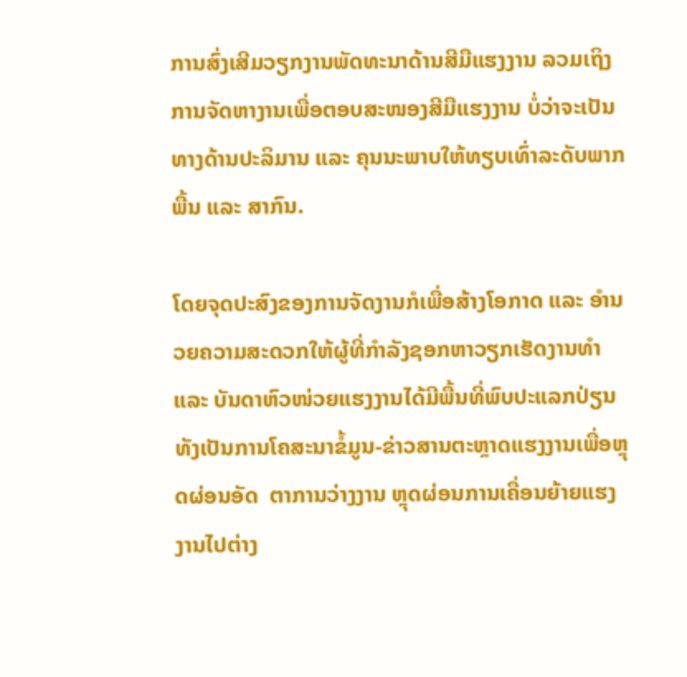ການສົ່ງເສີມວຽກງານພັດທະນາດ້ານສີມືແຮງງານ ລວມເຖິງການຈັດຫາງານເພື່ອຕອບສະໜອງສີມືແຮງງານ ບໍ່ວ່າຈະເປັນທາງດ້ານປະລິມານ ແລະ ຄຸນນະພາບໃຫ້ທຽບເທົ່າລະດັບພາກພື້ນ ແລະ ສາກົນ.

ໂດຍຈຸດປະສົງຂອງການຈັດງານກໍເພື່ອສ້າງໂອກາດ ແລະ ອຳນວຍຄວາມສະດວກໃຫ້ຜູ້ທີ່ກຳລັງຊອກຫາວຽກເຮັດງານທຳ ແລະ ບັນດາຫົວໜ່ວຍແຮງງານໄດ້ມີພື້ນທີ່ພົບປະແລກປ່ຽນ ທັງເປັນການໂຄສະນາຂໍ້ມູນ-ຂ່າວສານຕະຫຼາດແຮງງານເພື່ອຫຼຸດຜ່ອນອັດ  ຕາການວ່າງງານ ຫຼຸດຜ່ອນການເຄື່ອນຍ້າຍແຮງງານໄປຕ່າງ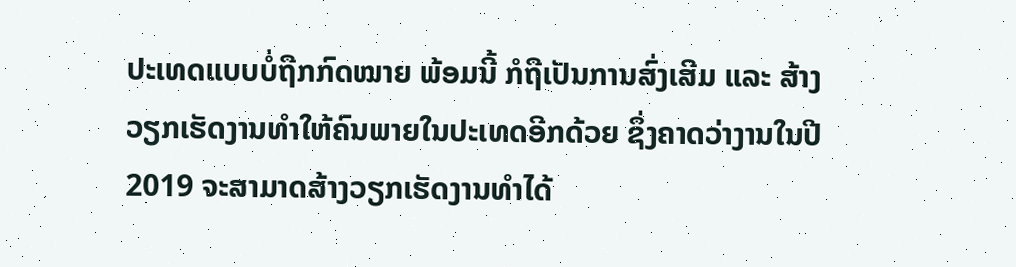ປະເທດແບບບໍ່ຖືກກົດໝາຍ ພ້ອມນີ້ ກໍຖືເປັນການສົ່ງເສີມ ແລະ ສ້າງວຽກເຮັດງານທຳໃຫ້ຄົນພາຍໃນປະເທດອີກດ້ວຍ ຊຶ່ງຄາດວ່າງານໃນປີ 2019 ຈະສາມາດສ້າງວຽກເຮັດງານທຳໄດ້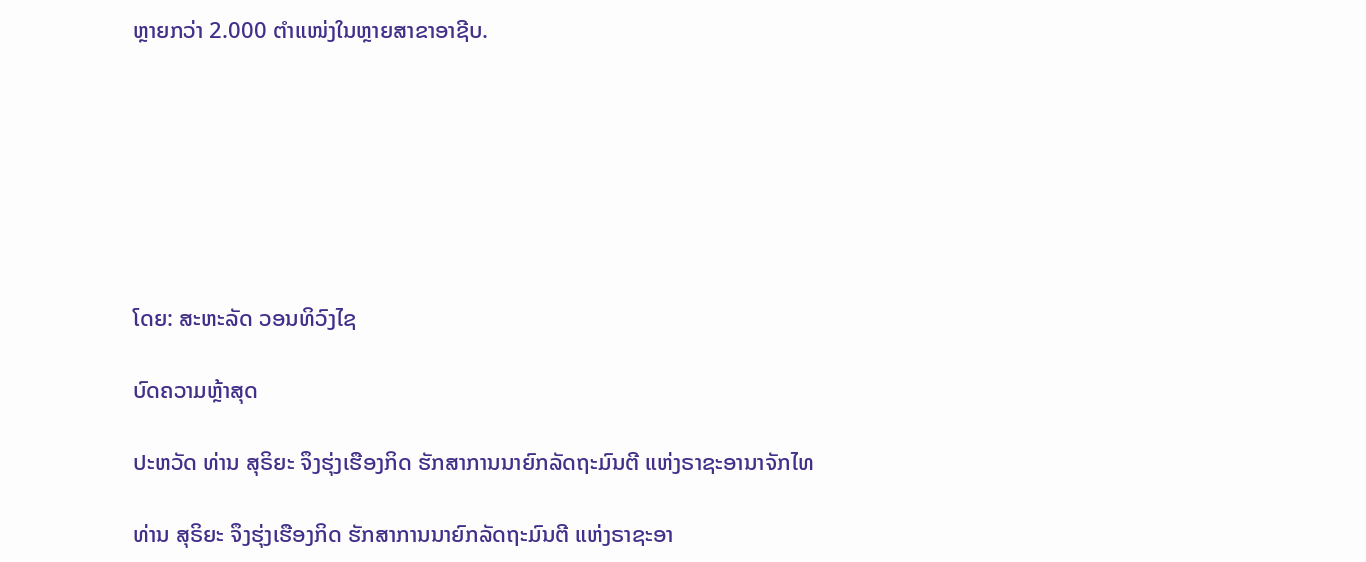ຫຼາຍກວ່າ 2.000 ຕຳແໜ່ງໃນຫຼາຍສາຂາອາຊີບ.







ໂດຍ: ສະຫະລັດ ວອນທິວົງໄຊ

ບົດຄວາມຫຼ້າສຸດ

ປະຫວັດ ທ່ານ ສຸຣິຍະ ຈຶງຮຸ່ງເຮືອງກິດ ຮັກສາການນາຍົກລັດຖະມົນຕີ ແຫ່ງຣາຊະອານາຈັກໄທ

ທ່ານ ສຸຣິຍະ ຈຶງຮຸ່ງເຮືອງກິດ ຮັກສາການນາຍົກລັດຖະມົນຕີ ແຫ່ງຣາຊະອາ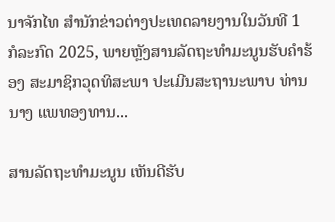ນາຈັກໄທ ສຳນັກຂ່າວຕ່າງປະເທດລາຍງານໃນວັນທີ 1 ກໍລະກົດ 2025, ພາຍຫຼັງສານລັດຖະທຳມະນູນຮັບຄຳຮ້ອງ ສະມາຊິກວຸດທິສະພາ ປະເມີນສະຖານະພາບ ທ່ານ ນາງ ແພທອງທານ...

ສານລັດຖະທຳມະນູນ ເຫັນດີຮັບ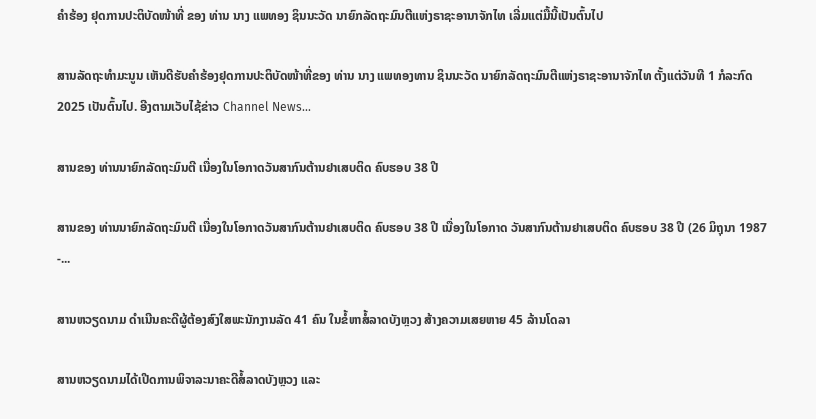ຄຳຮ້ອງ ຢຸດການປະຕິບັດໜ້າທີ່ ຂອງ ທ່ານ ນາງ ແພທອງ ຊິນນະວັດ ນາຍົກລັດຖະມົນຕີແຫ່ງຣາຊະອານາຈັກໄທ ເລີ່ມແຕ່ມື້ນີ້ເປັນຕົ້ນໄປ

ສານລັດຖະທຳມະນູນ ເຫັນດີຮັບຄຳຮ້ອງຢຸດການປະຕິບັດໜ້າທີ່ຂອງ ທ່ານ ນາງ ແພທອງທານ ຊິນນະວັດ ນາຍົກລັດຖະມົນຕີແຫ່ງຣາຊະອານາຈັກໄທ ຕັ້ງແຕ່ວັນທີ 1 ກໍລະກົດ 2025 ເປັນຕົ້ນໄປ. ອີງຕາມເວັບໄຊ້ຂ່າວ Channel News...

ສານຂອງ ທ່ານນາຍົກລັດຖະມົນຕີ ເນື່ອງໃນໂອກາດວັນສາກົນຕ້ານຢາເສບຕິດ ຄົບຮອບ 38 ປີ

ສານຂອງ ທ່ານນາຍົກລັດຖະມົນຕີ ເນື່ອງໃນໂອກາດວັນສາກົນຕ້ານຢາເສບຕິດ ຄົບຮອບ 38 ປີ ເນື່ອງໃນໂອກາດ ວັນສາກົນຕ້ານຢາເສບຕິດ ຄົບຮອບ 38 ປີ (26 ມິຖຸນາ 1987 -...

ສານຫວຽດນາມ ດຳເນີນຄະດີຜູ້ຕ້ອງສົງໃສພະນັກງານລັດ 41 ຄົນ ໃນຂໍ້ຫາສໍ້ລາດບັງຫຼວງ ສ້າງຄວາມເສຍຫາຍ 45 ລ້ານໂດລາ

ສານຫວຽດນາມໄດ້ເປີດການພິຈາລະນາຄະດີສໍ້ລາດບັງຫຼວງ ແລະ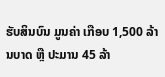ຮັບສິນບົນ ມູນຄ່າ ເກືອບ 1,500 ລ້ານບາດ ຫຼື ປະມານ 45 ລ້າ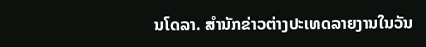ນໂດລາ. ສຳນັກຂ່າວຕ່າງປະເທດລາຍງານໃນວັນ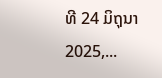ທີ 24 ມິຖຸນາ 2025,...